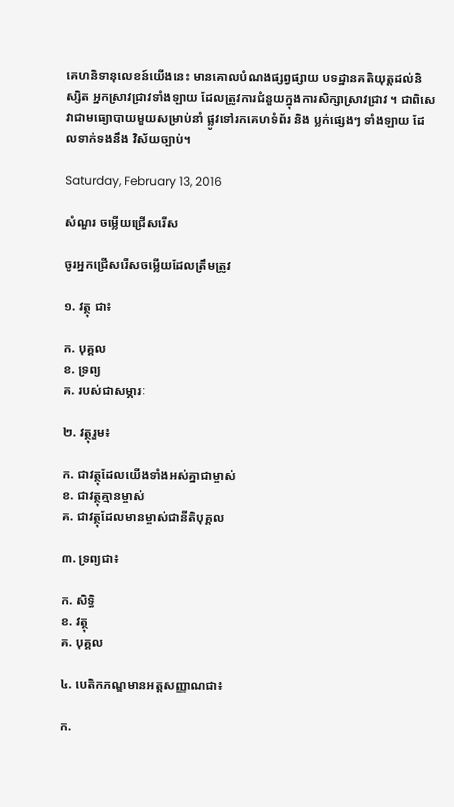គេហនិទានុលេខន៍យើងនេះ មានគោលបំណងផ្សព្វផ្សាយ បទដ្ឋានគតិយុត្តដល់និស្សិត អ្នកស្រាវជ្រាវទាំងឡាយ ដែលត្រូវការជំនួយក្នុងការសិក្សាស្រាវជ្រាវ ។ ជាពិសេ វាជាមធ្យោបាយមួយសម្រាប់នាំ ផ្លូវទៅរកគេហទំព័រ និង ប្លក់ផ្សេងៗ ទាំងឡាយ ដែលទាក់ទងនឹង វិស័យច្បាប់។

Saturday, February 13, 2016

សំណួរ ចម្លើយជ្រើសរើស

ចូរអ្នកជ្រើសរើសចម្លើយដែលត្រឹមត្រូវ

១. វត្ថុ ជា៖

ក. បុគ្គល
ខ. ទ្រព្យ
គ. របស់ជាសម្ភារៈ

២. វត្ថុរួម៖

ក. ជាវត្ថុដែលយើងទាំងអស់គ្នាជាម្ចាស់
ខ. ជាវត្ថុគ្មានម្ចាស់
គ. ជាវត្ថុដែលមានម្ចាស់ជានីតិបុគ្គល

៣. ទ្រព្យជា៖

ក. សិទ្ធិ
ខ. វត្ថុ
គ. បុគ្គល

៤. បេតិកភណ្ឌមានអត្តសញ្ញាណជា៖

ក.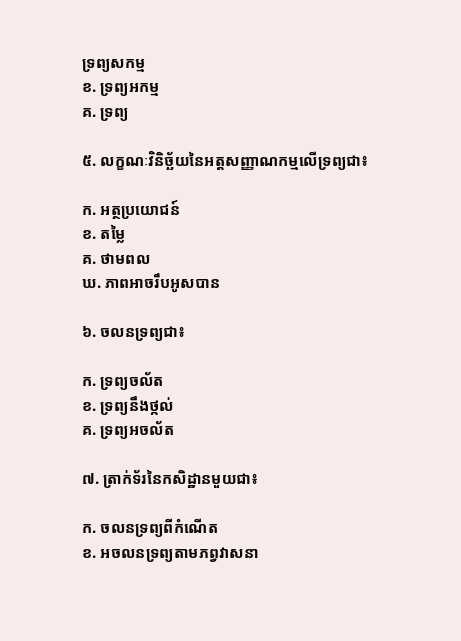ទ្រព្យសកម្ម
ខ. ទ្រព្យអកម្ម
គ. ទ្រព្យ

៥. លក្ខណៈវិនិច្ឆ័យនៃអត្តសញ្ញាណកម្មលើទ្រព្យជា៖

ក. អត្ថប្រយោជន៍
ខ. តម្លៃ
គ. ថាមពល
ឃ. ភាពអាចរឹបអូសបាន

៦. ចលនទ្រព្យជា៖

ក. ទ្រព្យចល័ត
ខ. ទ្រព្យនឹងថ្កល់
គ. ទ្រព្យអចល័ត

៧. ត្រាក់ទ័រនៃកសិដ្ឋានមួយជា៖

ក. ចលនទ្រព្យពីកំណើត
ខ. អចលនទ្រព្យតាមភព្វវាសនា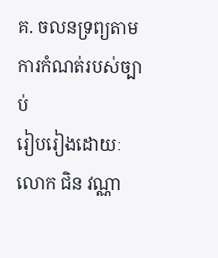គ. ចលនទ្រព្យតាមការកំណត់របស់ច្បាប់
រៀបរៀងដោយៈ លោក ជិន វណ្ណា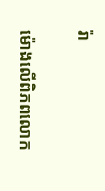រ៉ា

ម៉ោងលើពិភពលោក